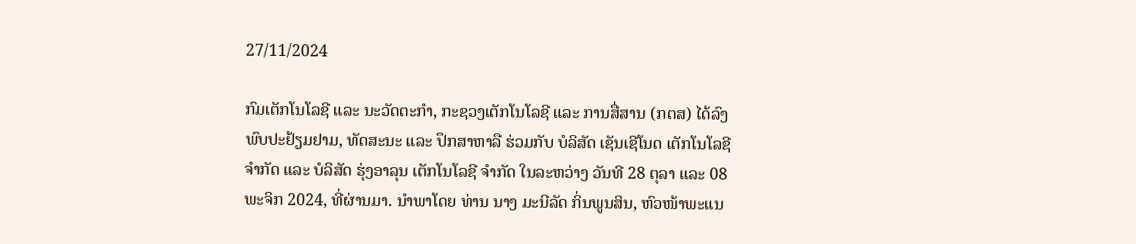27/11/2024

ກົມເຕັກໂນໂລຊີ ແລະ ນະວັດຕະກຳ, ກະຊວງເຕັກໂນໂລຊີ ແລະ ການສື່ສານ (ກຕສ) ໄດ້ລົງພົບປະຢ້ຽມຢາມ, ທັດສະນະ ແລະ ປຶກສາຫາລື ຮ່ວມກັບ ບໍລິສັດ ເຊັນເຊີໂນດ ເຕັກໂນໂລຊີ ຈຳກັດ ແລະ ບໍລິສັດ ຮຸ່ງອາລຸນ ເຕັກໂນໂລຊີ ຈຳກັດ ໃນລະຫວ່າງ ວັນທີ 28 ຕຸລາ ແລະ 08 ພະຈິກ 2024, ທີ່ຜ່ານມາ. ນໍາພາໂດຍ ທ່ານ ນາງ ມະນີລັດ ກິ່ນພູນສິນ, ຫົວໜ້າພະແນ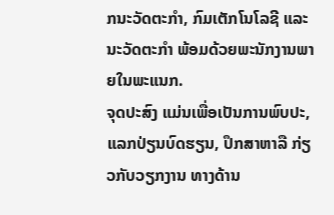ກນະວັດຕະກໍາ, ກົມເຕັກໂນໂລຊີ ແລະ ນະວັດຕະກໍາ ພ້ອມດ້ວຍພະນັກງານພາຍໃນພະແນກ.
ຈຸດປະສົງ ແມ່ນເພື່ອເປັນການພົບປະ, ແລກປ່ຽນບົດຮຽນ, ປຶກສາຫາລື ກ່ຽວກັບວຽກງານ ທາງດ້ານ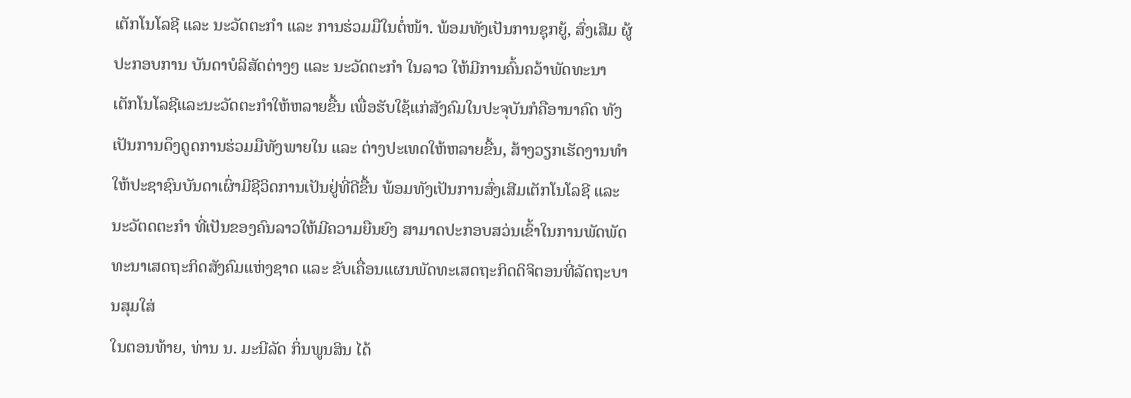ເຕັກໂນໂລຊີ ແລະ ນະວັດຕະກຳ ແລະ ການຮ່ວມມືໃນຕໍ່ໜ້າ. ພ້ອມທັງເປັນການຊຸກຍູ້, ສົ່ງເສີມ ຜູ້ປະກອບການ ບັນດາບໍລິສັດຕ່າງໆ ແລະ ນະວັດຕະກຳ ໃນລາວ ໃຫ້ມີການຄົ້ນຄວ້າພັດທະນາ ເຕັກໂນໂລຊີແລະນະວັດຕະກຳໃຫ້ຫລາຍຂື້ນ ເພື່ອຮັບໃຊ້ແກ່ສັງຄົມໃນປະຈຸບັນກໍຄືອານາຄົດ ທັງເປັນການດຶງດູດການຮ່ວມມືທັງພາຍໃນ ແລະ ຕ່າງປະເທດໃຫ້ຫລາຍຂື້ນ, ສ້າງວຽກເຮັດງານທຳໃຫ້ປະຊາຊົນບັນດາເຜົ່າມີຊີວິດການເປັນຢູ່ທີ່ດີຂື້ນ ພ້ອມທັງເປັນການສົ່ງເສີມເຕັກໂນໂລຊີ ແລະ ນະວັຕດຕະກຳ ທີ່ເປັນຂອງຄົນລາວໃຫ້ມີຄວາມຍືນຍົງ ສາມາດປະກອບສວ່ນເຂົ້າໃນການພັດພັດທະນາເສດຖະກິດສັງຄົມແຫ່ງຊາດ ແລະ ຂັບເຄື່ອນແຜນພັດທະເສດຖະກິດດິຈິຕອນທີ່ລັດຖະບານສຸມໃສ່
ໃນຕອນທ້າຍ, ທ່ານ ນ. ມະນີລັດ ກິ່ນພູນສິນ ໄດ້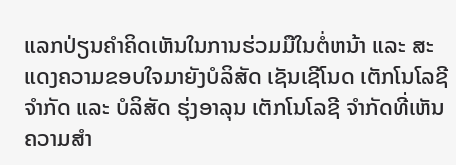ແລກປ່ຽນຄໍາຄິດເຫັນໃນການຮ່ວມມືໃນຕໍ່ຫນ້າ ແລະ ສະແດງຄວາມຂອບໃຈມາຍັງບໍລິສັດ ເຊັນເຊີໂນດ ເຕັກໂນໂລຊີ ຈຳກັດ ແລະ ບໍລິສັດ ຮຸ່ງອາລຸນ ເຕັກໂນໂລຊີ ຈຳກັດທີ່ເຫັນຄວາມສໍາ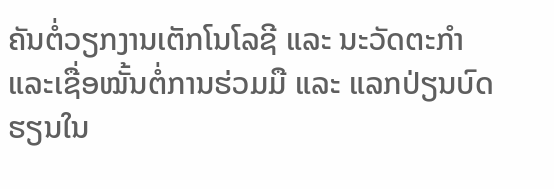ຄັນຕໍ່ວຽກງານເຕັກໂນໂລຊີ ແລະ ນະວັດຕະກຳ ແລະເຊື່ອໝັ້ນຕໍ່ການຮ່ວມມື ແລະ ແລກປ່ຽນບົດຮຽນໃນ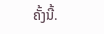ຄັ້ງນີ້.